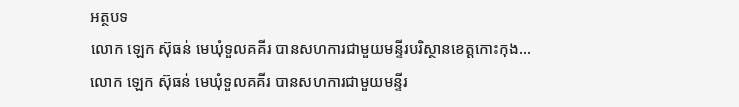អត្ថបទ
លោក ឡេក ស៊ុធន់ មេឃុំទួលគគីរ បានសហការជាមួយមន្ទីរបរិស្ថានខេត្តកោះកុង...
លោក ឡេក ស៊ុធន់ មេឃុំទួលគគីរ បានសហការជាមួយមន្ទីរ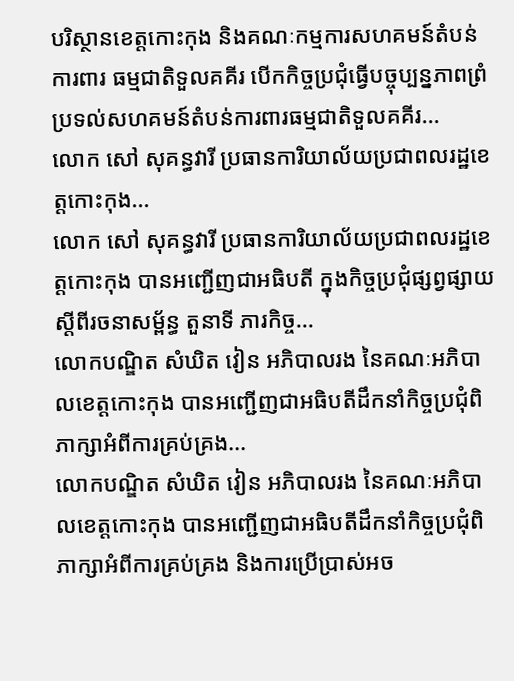បរិស្ថានខេត្តកោះកុង និងគណៈកម្មការសហគមន៍តំបន់ការពារ ធម្មជាតិទួលគគីរ បើកកិច្ចប្រជុំធ្វើបច្ចុប្បន្នភាពព្រំប្រទល់សហគមន៍តំបន់ការពារធម្មជាតិទួលគគីរ...
លោក សៅ សុគន្ធវារី ប្រធានការិយាល័យប្រជាពលរដ្ឋខេត្តកោះកុង...
លោក សៅ សុគន្ធវារី ប្រធានការិយាល័យប្រជាពលរដ្ឋខេត្តកោះកុង បានអញ្ជើញជាអធិបតី ក្នុងកិច្ចប្រជុំផ្សព្វផ្សាយស្ដីពីរចនាសម្ព័ន្ធ តួនាទី ភារកិច្ច...
លោកបណ្ឌិត សំឃិត វៀន អភិបាលរង នៃគណៈអភិបាលខេត្តកោះកុង បានអញ្ជើញជាអធិបតីដឹកនាំកិច្ចប្រជុំពិភាក្សាអំពីការគ្រប់គ្រង...
លោកបណ្ឌិត សំឃិត វៀន អភិបាលរង នៃគណៈអភិបាលខេត្តកោះកុង បានអញ្ជើញជាអធិបតីដឹកនាំកិច្ចប្រជុំពិភាក្សាអំពីការគ្រប់គ្រង និងការប្រើប្រាស់អច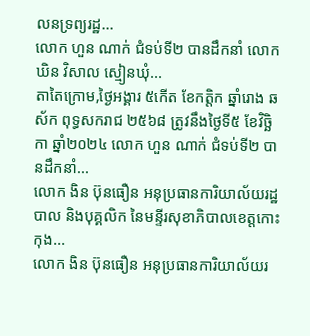លនទ្រព្យរដ្ឋ...
លោក ហួន ណាក់ ជំទប់ទី២ បានដឹកនាំ លោក ឃិន វិសាល ស្មៀនឃុំ...
តាតៃក្រោម,ថ្ងៃអង្គារ ៥កើត ខែកត្តិក ឆ្នាំរោង ឆស័ក ពុទ្ធសករាជ ២៥៦៨ ត្រូវនឹងថ្ងៃទី៥ ខែវិច្ឆិកា ឆ្នាំ២០២៤ លោក ហួន ណាក់ ជំទប់ទី២ បានដឹកនាំ...
លោក ងិន ប៊ុនធឿន អនុប្រធានការិយាល័យរដ្ឋបាល និងបុគ្គលិក នៃមន្ទីរសុខាភិបាលខេត្តកោះកុង...
លោក ងិន ប៊ុនធឿន អនុប្រធានការិយាល័យរ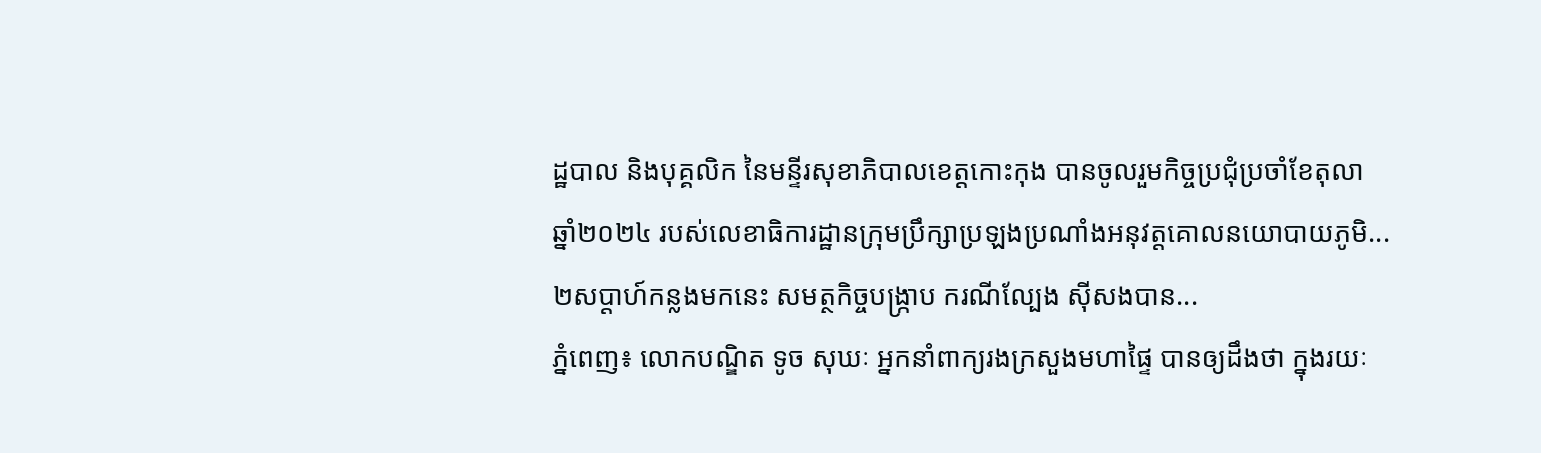ដ្ឋបាល និងបុគ្គលិក នៃមន្ទីរសុខាភិបាលខេត្តកោះកុង បានចូលរួមកិច្ចប្រជុំប្រចាំខែតុលា ឆ្នាំ២០២៤ របស់លេខាធិការដ្ឋានក្រុមប្រឹក្សាប្រឡងប្រណាំងអនុវត្តគោលនយោបាយភូមិ...
២សប្តាហ៍កន្លងមកនេះ សមត្ថកិច្ចបង្ក្រាប ករណីល្បែង ស៊ីសងបាន...
ភ្នំពេញ៖ លោកបណ្ឌិត ទូច សុឃៈ អ្នកនាំពាក្យរងក្រសួងមហាផ្ទៃ បានឲ្យដឹងថា ក្នុងរយៈ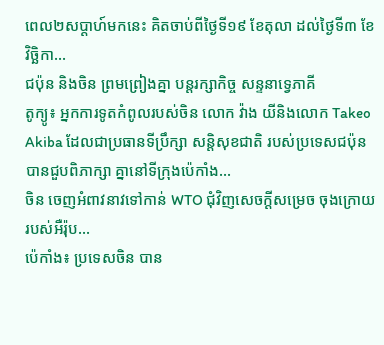ពេល២សប្តាហ៍មកនេះ គិតចាប់ពីថ្ងៃទី១៩ ខែតុលា ដល់ថ្ងៃទី៣ ខែវិច្ឆិកា...
ជប៉ុន និងចិន ព្រមព្រៀងគ្នា បន្ដរក្សាកិច្ច សន្ទនាទ្វេភាគី
តូក្យូ៖ អ្នកការទូតកំពូលរបស់ចិន លោក វ៉ាង យីនិងលោក Takeo Akiba ដែលជាប្រធានទីប្រឹក្សា សន្តិសុខជាតិ របស់ប្រទេសជប៉ុន បានជួបពិភាក្សា គ្នានៅទីក្រុងប៉េកាំង...
ចិន ចេញអំពាវនាវទៅកាន់ WTO ជុំវិញសេចក្តីសម្រេច ចុងក្រោយរបស់អឺរ៉ុប...
ប៉េកាំង៖ ប្រទេសចិន បាន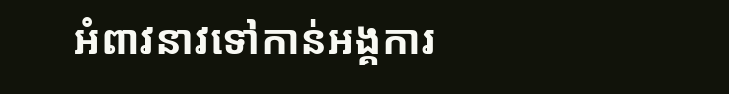អំពាវនាវទៅកាន់អង្គការ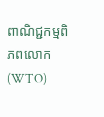ពាណិជ្ជកម្មពិភពលោក (WTO)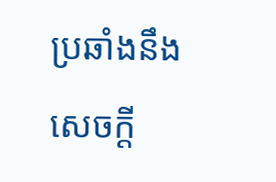ប្រឆាំងនឹងសេចក្តី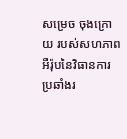សម្រេច ចុងក្រោយ របស់សហភាពអឺរ៉ុបនៃវិធានការ ប្រឆាំងរ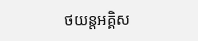ថយន្តអគ្គិស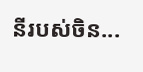នីរបស់ចិន...